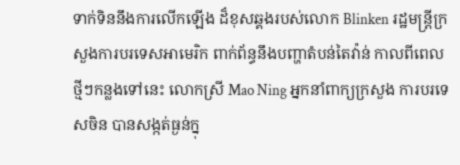ទាក់ទិននឹងការលើកឡើង ដ៏ខុសឆ្គងរបស់លោក Blinken រដ្ឋមន្រ្តីក្រសួងការបរទេសអាមេរិក ពាក់ព័ន្ធនឹងបញ្ហាតំបន់តៃវ៉ាន់ កាលពីពេលថ្មីៗកន្លងទៅនេះ លោកស្រី Mao Ning អ្នកនាំពាក្យក្រសួង ការបរទេសចិន បានសង្កត់ធ្ងន់ក្នុ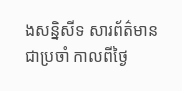ងសន្និសីទ សារព័ត៌មាន ជាប្រចាំ កាលពីថ្ងៃ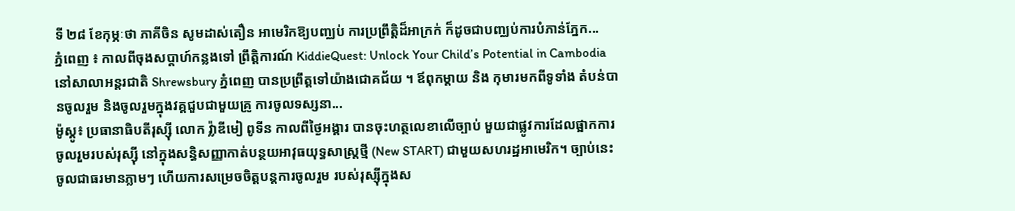ទី ២៨ ខែកុម្ភៈថា ភាគីចិន សូមដាស់តឿន អាមេរិកឱ្យបញ្ឈប់ ការប្រព្រឹត្តិដ៏អាក្រក់ ក៏ដូចជាបញ្ឈប់ការបំភាន់ភ្នែក...
ភ្នំពេញ ៖ កាលពីចុងសប្តាហ៍កន្លងទៅ ព្រឹត្តិការណ៍ KiddieQuest: Unlock Your Child’s Potential in Cambodia នៅសាលាអន្តរជាតិ Shrewsbury ភ្នំពេញ បានប្រព្រឹត្តទៅយ៉ាងជោគជ័យ ។ ឪពុកម្តាយ និង កុមារមកពីទូទាំង តំបន់បានចូលរួម និងចូលរួមក្នុងវគ្គជួបជាមួយគ្រូ ការចូលទស្សនា...
ម៉ូស្គូ៖ ប្រធានាធិបតីរុស្ស៊ី លោក វ្ល៉ាឌីមៀ ពូទីន កាលពីថ្ងៃអង្គារ បានចុះហត្ថលេខាលើច្បាប់ មួយជាផ្លូវការដែលផ្អាកការ ចូលរួមរបស់រុស្ស៊ី នៅក្នុងសន្ធិសញ្ញាកាត់បន្ថយអាវុធយុទ្ធសាស្ត្រថ្មី (New START) ជាមួយសហរដ្ឋអាមេរិក។ ច្បាប់នេះចូលជាធរមានភ្លាមៗ ហើយការសម្រេចចិត្តបន្តការចូលរួម របស់រុស្ស៊ីក្នុងស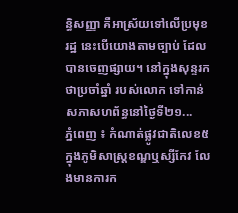ន្ធិសញ្ញា គឺអាស្រ័យទៅលើប្រមុខរដ្ឋ នេះបើយោងតាមច្បាប់ ដែលបានចេញផ្សាយ។ នៅក្នុងសុន្ទរកថាប្រចាំឆ្នាំ របស់លោក ទៅកាន់សភាសហព័ន្ធនៅថ្ងៃទី២១...
ភ្នំពេញ ៖ កំណាត់ផ្លូវជាតិលេខ៥ ក្នុងភូមិសាស្ត្រខណ្ឌឬស្សីកែវ លែងមានការក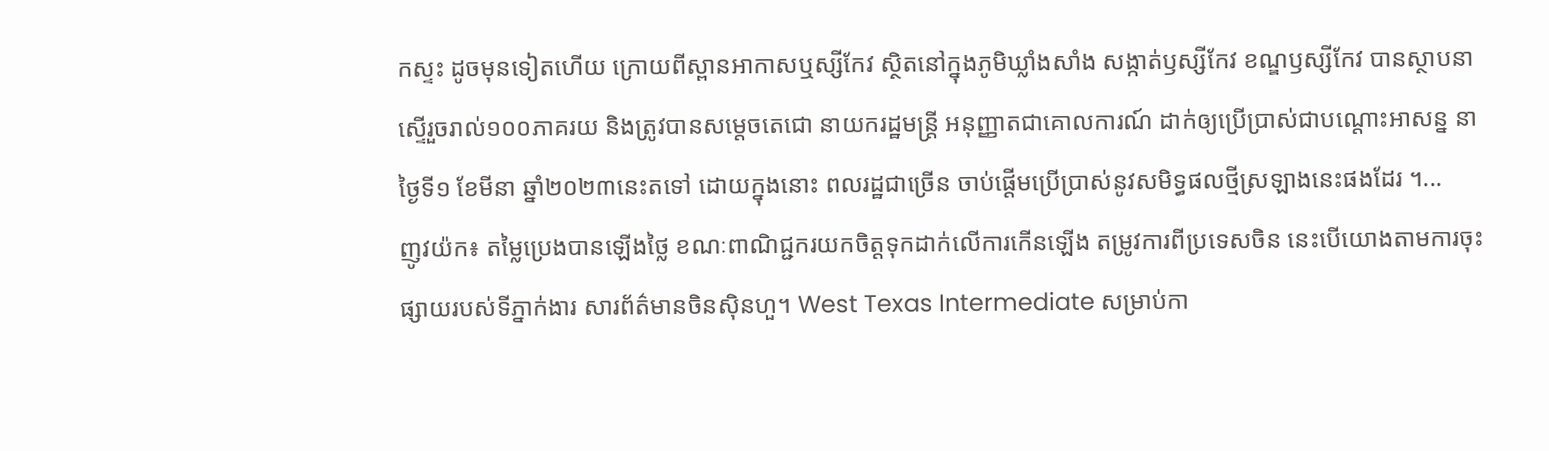កស្ទះ ដូចមុនទៀតហើយ ក្រោយពីស្ពានអាកាសឬស្សីកែវ ស្ថិតនៅក្នុងភូមិឃ្លាំងសាំង សង្កាត់ឫស្សីកែវ ខណ្ឌឫស្សីកែវ បានស្ថាបនាស្ទើរួចរាល់១០០ភាគរយ និងត្រូវបានសម្តេចតេជោ នាយករដ្ឋមន្ត្រី អនុញ្ញាតជាគោលការណ៍ ដាក់ឲ្យប្រើប្រាស់ជាបណ្តោះអាសន្ន នាថ្ងៃទី១ ខែមីនា ឆ្នាំ២០២៣នេះតទៅ ដោយក្នុងនោះ ពលរដ្ឋជាច្រើន ចាប់ផ្តើមប្រើប្រាស់នូវសមិទ្ធផលថ្មីស្រឡាងនេះផងដែរ ។...
ញូវយ៉ក៖ តម្លៃប្រេងបានឡើងថ្លៃ ខណៈពាណិជ្ជករយកចិត្ដទុកដាក់លើការកើនឡើង តម្រូវការពីប្រទេសចិន នេះបើយោងតាមការចុះផ្សាយរបស់ទីភ្នាក់ងារ សារព័ត៌មានចិនស៊ិនហួ។ West Texas Intermediate សម្រាប់កា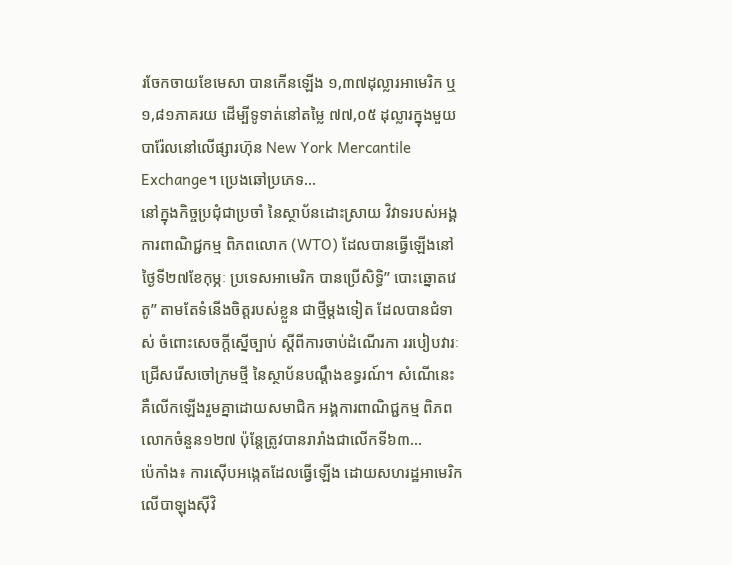រចែកចាយខែមេសា បានកើនឡើង ១,៣៧ដុល្លារអាមេរិក ឬ ១,៨១ភាគរយ ដើម្បីទូទាត់នៅតម្លៃ ៧៧,០៥ ដុល្លារក្នុងមួយបារ៉ែលនៅលើផ្សារហ៊ុន New York Mercantile Exchange។ ប្រេងឆៅប្រភេទ...
នៅក្នុងកិច្ចប្រជុំជាប្រចាំ នៃស្ថាប័នដោះស្រាយ វិវាទរបស់អង្គការពាណិជ្ជកម្ម ពិភពលោក (WTO) ដែលបានធ្វើឡើងនៅ ថ្ងៃទី២៧ខែកុម្ភៈ ប្រទេសអាមេរិក បានប្រើសិទ្ធិ” បោះឆ្នោតវេតូ” តាមតែទំនើងចិត្តរបស់ខ្លួន ជាថ្មីម្តងទៀត ដែលបានជំទាស់ ចំពោះសេចក្តីស្នើច្បាប់ ស្តីពីការចាប់ដំណើរកា ររបៀបវារៈជ្រើសរើសចៅក្រមថ្មី នៃស្ថាប័នបណ្តឹងឧទ្ធរណ៍។ សំណើនេះ គឺលើកឡើងរួមគ្នាដោយសមាជិក អង្គការពាណិជ្ជកម្ម ពិភពលោកចំនួន១២៧ ប៉ុន្តែត្រូវបានរារាំងជាលើកទី៦៣...
ប៉េកាំង៖ ការស៊ើបអង្កេតដែលធ្វើឡើង ដោយសហរដ្ឋអាមេរិក លើបាឡុងស៊ីវិ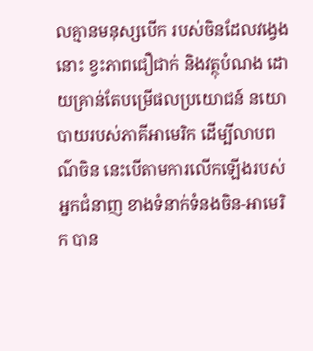លគ្មានមនុស្សបើក របស់ចិនដែលវង្វេងនោះ ខ្វះភាពជឿជាក់ និងវត្ថុបំណង ដោយគ្រាន់តែបម្រើផលប្រយោជន៍ នយោបាយរបស់ភាគីអាមេរិក ដើម្បីលាបពណ៌ចិន នេះបើតាមការលើកឡើងរបស់អ្នកជំនាញ ខាងទំនាក់ទំនងចិន-អាមេរិក បាន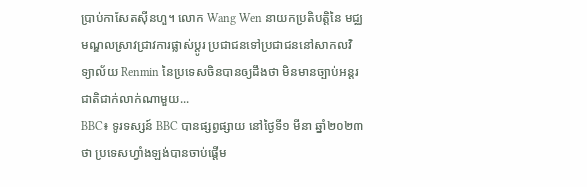ប្រាប់កាសែតស៊ីនហួ។ លោក Wang Wen នាយកប្រតិបត្តិនៃ មជ្ឈមណ្ឌលស្រាវជ្រាវការផ្លាស់ប្តូរ ប្រជាជនទៅប្រជាជននៅសាកលវិទ្យាល័យ Renmin នៃប្រទេសចិនបានឲ្យដឹងថា មិនមានច្បាប់អន្តរជាតិជាក់លាក់ណាមួយ...
BBC៖ ទូរទស្សន៍ BBC បានផ្សព្វផ្សាយ នៅថ្ងៃទី១ មីនា ឆ្នាំ២០២៣ថា ប្រទេសហ្វាំងឡង់បានចាប់ផ្តើម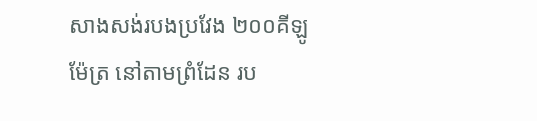សាងសង់របងប្រវែង ២០០គីឡូម៉ែត្រ នៅតាមព្រំដែន រប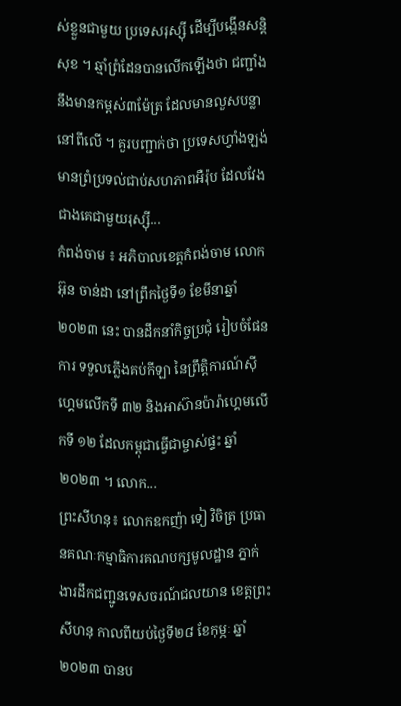ស់ខ្លួនជាមួយ ប្រទេសរុស្ស៊ី ដើម្បីបង្កើនសន្តិសុខ ។ ឆ្មាំព្រំដែនបានលើកឡើងថា ជញ្ជាំងនឹងមានកម្ពស់៣ម៉ែត្រ ដែលមានលួសបន្លានៅពីលើ ។ គួរបញ្ជាក់ថា ប្រទេសហ្វាំងឡង់ មានព្រំប្រទល់ជាប់សហភាពអឺរ៉ុប ដែលវែងជាងគេជាមួយរុស្ស៊ី...
កំពង់ចាម ៖ អភិបាលខេត្តកំពង់ចាម លោក អ៊ុន ចាន់ដា នៅព្រឹកថ្ងៃទី១ ខែមីនាឆ្នាំ ២០២៣ នេះ បានដឹកនាំកិច្ចប្រជុំ រៀបចំផែនការ ទទួលភ្លើងគប់កីឡា នៃព្រឹត្តិការណ៍ស៊ីហ្គេមលើកទី ៣២ និងអាស៊ានប៉ារ៉ាហ្គេមលើកទី ១២ ដែលកម្ពុជាធ្វើជាម្ចាស់ផ្ទះ ឆ្នាំ ២០២៣ ។ លោក...
ព្រះសីហនុ៖ លោកឧកញ៉ា ទៀ វិចិត្រ ប្រធានគណៈកម្មាធិការគណបក្សមូលដ្ឋាន ភ្នាក់ងារដឹកជញ្ជូនទេសចរណ៍ជលយាន ខេត្តព្រះសីហនុ កាលពីយប់ថ្ងៃទី២៨ ខែកុម្ភៈ ឆ្នាំ២០២៣ បានប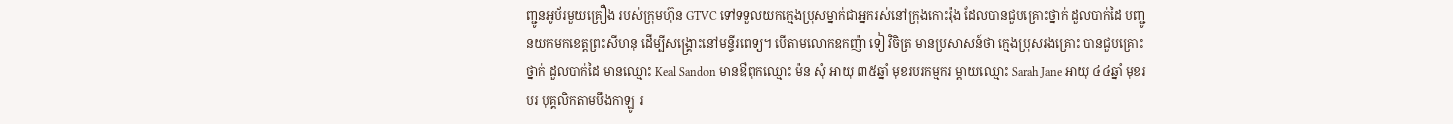ញ្ជូនអូប័រមួយគ្រឿង របស់ក្រុមហ៊ុន GTVC ទៅទទួលយកក្មេងប្រុសម្នាក់ជាអ្នករស់នៅក្រុងកោះរ៉ុង ដែលបានជួបគ្រោះថ្នាក់ ដួលបាក់ដៃ បញ្ជូនយកមកខេត្តព្រះសីហនុ ដើម្បីសង្គ្រោះនៅមន្ទីរពេទ្យ។ បើតាមលោកឧកញ៉ា ទៀ វិចិត្រ មានប្រសាសន៍ថា ក្មេងប្រុសរងគ្រោះ បានជួបគ្រោះថ្នាក់ ដួលបាក់ដៃ មានឈ្មោះ Keal Sandon មានឳពុកឈ្មោះ ម៉ន សុំ អាយុ ៣៥ឆ្នាំ មុខរបរកម្មករ ម្តាយឈ្មោះ Sarah Jane អាយុ ៤៤ឆ្នាំ មុខរបរ បុគ្គលិកតាមបឹងកាឡូ រ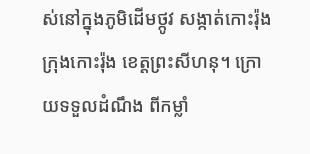ស់នៅក្នុងភូមិដើមថ្កូវ សង្កាត់កោះរ៉ុង ក្រុងកោះរ៉ុង ខេត្តព្រះសីហនុ។ ក្រោយទទួលដំណឹង ពីកម្លាំ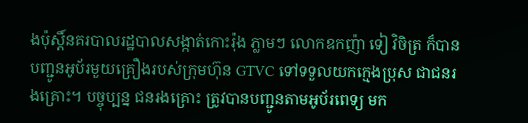ងប៉ុស្តិ៍នគរបាលរដ្ឋបាលសង្កាត់កោះរ៉ុង ភ្លាមៗ លោកឧកញ៉ា ទៀ វិចិត្រ ក៏បានបញ្ជូនអូប័រមួយគ្រឿងរបស់ក្រុមហ៊ុន GTVC ទៅទទួលយកក្មេងប្រុស ជាជនរងគ្រោះ។ បច្ចុប្បន្ន ជនរងគ្រោះ ត្រូវបានបញ្ជូនតាមអូប័រពេទ្យ មក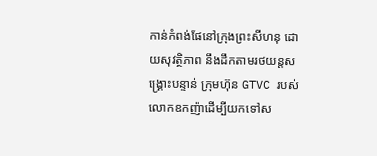កាន់កំពង់ផែនៅក្រុងព្រះសីហនុ ដោយសុវត្ថិភាព នឹងដឹកតាមរថយន្តសង្គ្រោះបន្ទាន់ ក្រុមហ៊ុន GTVC របស់លោកឧកញ៉ាដើម្បីយកទៅស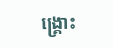ង្គ្រោះ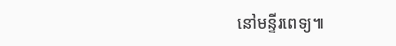នៅមន្ទីរពេទ្យ៕